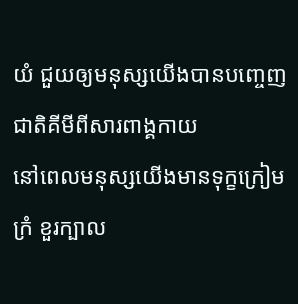យំ ជួយឲ្យមនុស្សយើងបានបញ្ចេញជាតិគីមីពីសារពាង្គកាយ
នៅពេលមនុស្សយើងមានទុក្ខក្រៀមក្រំ ខួរក្បាល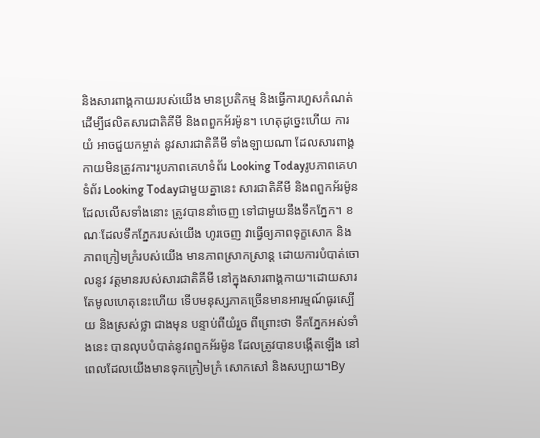និងសារពាង្គកាយរបស់យើង មានប្រតិកម្ម និងធ្វើការហួសកំណត់ ដើម្បីផលិតសារជាតិគីមី និងពពួកអ័រម៉ូន។ ហេតុដូច្នេះហើយ ការយំ អាចជួយកម្ចាត់ នូវសារជាតិគីមី ទាំងឡាយណា ដែលសារពាង្គកាយមិនត្រូវការ។រូបភាពគេហទំព័រ Looking Todayរូបភាពគេហទំព័រ Looking Todayជាមួយគ្នានេះ សារជាតិគីមី និងពពួកអ័រម៉ូន ដែលលើសទាំងនោះ ត្រូវបាននាំចេញ ទៅជាមួយនឹងទឹកភ្នែក។ ខណៈដែលទឹកភ្នែករបស់យើង ហូរចេញ វាធ្វើឲ្យភាពទុក្ខសោក និងភាពក្រៀមក្រំរបស់យើង មានភាពស្រាកស្រាន្ត ដោយការបំបាត់ចោលនូវ វត្តមានរបស់សារជាតិគីមី នៅក្នុងសារពាង្គកាយ។ដោយសារតែមូលហេតុនេះហើយ ទើបមនុស្សភាគច្រើនមានអារម្មណ៍ធូរស្បើយ និងស្រស់ថ្លា ជាងមុន បន្ទាប់ពីយំរួច ពីព្រោះថា ទឹកភ្នែកអស់ទាំងនេះ បានលុបបំបាត់នូវពពួកអ័រម៉ូន ដែលត្រូវបានបង្កើតឡើង នៅពេលដែលយើងមានទុកក្រៀមក្រំ សោកសៅ និងសប្បាយ។By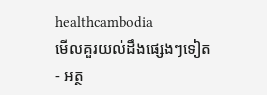healthcambodia
មើលគួរយល់ដឹងផ្សេងៗទៀត
- អត្ថ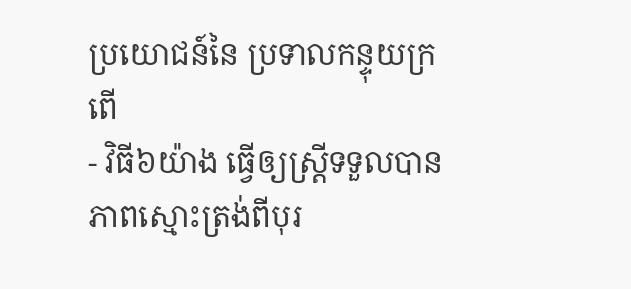ប្រយោជន៍នៃ ប្រទាលកន្ទុយក្រពើ
- វិធី៦យ៉ាង ធ្វើឲ្យស្ត្រីទទួលបានភាពស្មោះត្រង់ពីបុរ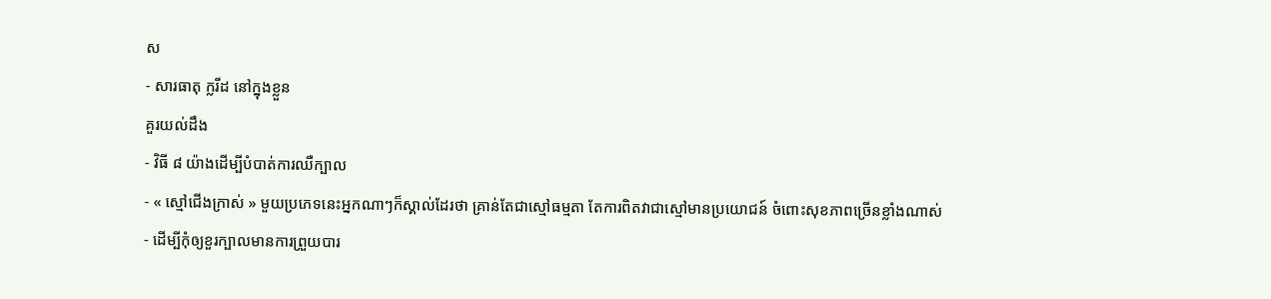ស
- សារធាតុ ក្លរីដ នៅក្នុងខ្លួន
គួរយល់ដឹង
- វិធី ៨ យ៉ាងដើម្បីបំបាត់ការឈឺក្បាល
- « ស្មៅជើងក្រាស់ » មួយប្រភេទនេះអ្នកណាៗក៏ស្គាល់ដែរថា គ្រាន់តែជាស្មៅធម្មតា តែការពិតវាជាស្មៅមានប្រយោជន៍ ចំពោះសុខភាពច្រើនខ្លាំងណាស់
- ដើម្បីកុំឲ្យខួរក្បាលមានការព្រួយបារ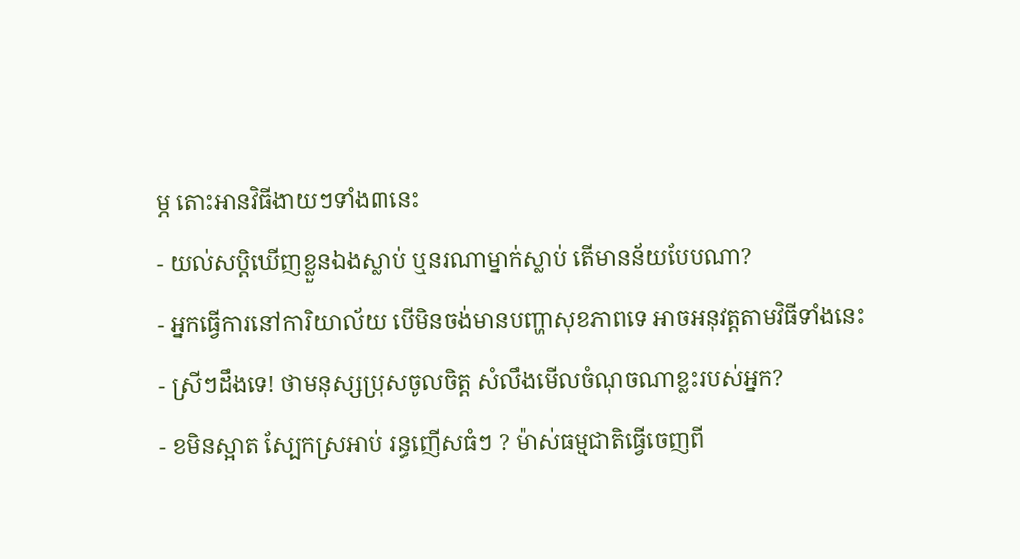ម្ភ តោះអានវិធីងាយៗទាំង៣នេះ
- យល់សប្តិឃើញខ្លួនឯងស្លាប់ ឬនរណាម្នាក់ស្លាប់ តើមានន័យបែបណា?
- អ្នកធ្វើការនៅការិយាល័យ បើមិនចង់មានបញ្ហាសុខភាពទេ អាចអនុវត្តតាមវិធីទាំងនេះ
- ស្រីៗដឹងទេ! ថាមនុស្សប្រុសចូលចិត្ត សំលឹងមើលចំណុចណាខ្លះរបស់អ្នក?
- ខមិនស្អាត ស្បែកស្រអាប់ រន្ធញើសធំៗ ? ម៉ាស់ធម្មជាតិធ្វើចេញពី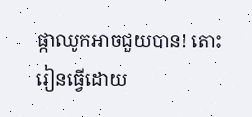ផ្កាឈូកអាចជួយបាន! តោះរៀនធ្វើដោយ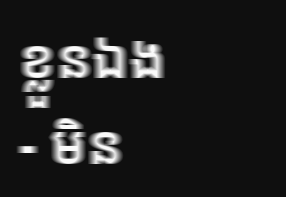ខ្លួនឯង
- មិន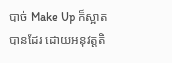បាច់ Make Up ក៏ស្អាតបានដែរ ដោយអនុវត្តតិ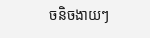ចនិចងាយៗ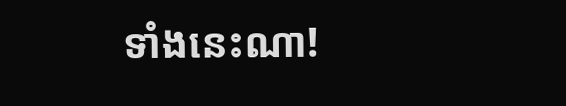ទាំងនេះណា!